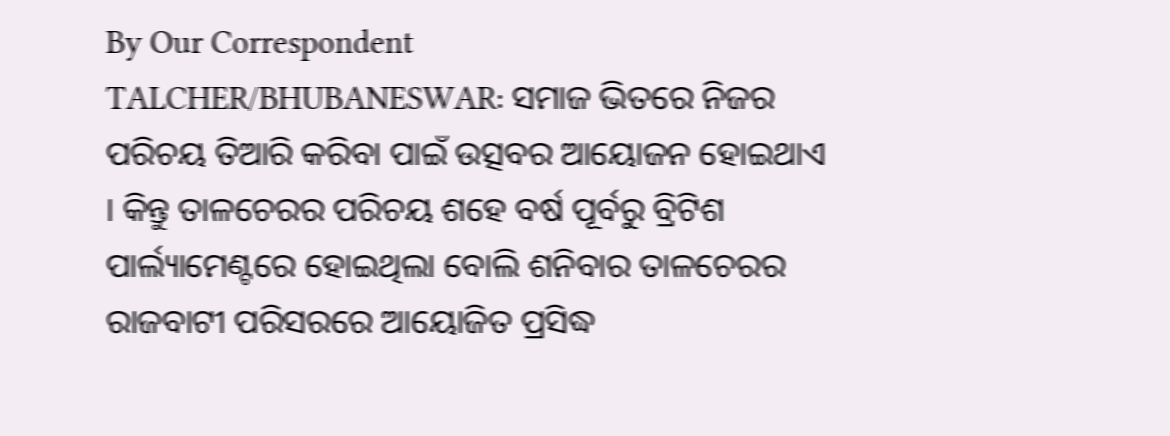By Our Correspondent
TALCHER/BHUBANESWAR: ସମାଜ ଭିତରେ ନିଜର ପରିଚୟ ତିଆରି କରିବା ପାଇଁ ଉତ୍ସବର ଆୟୋଜନ ହୋଇଥାଏ । କିନ୍ତୁ ତାଳଚେରର ପରିଚୟ ଶହେ ବର୍ଷ ପୂର୍ବରୁ ବ୍ରିଟିଶ ପାର୍ଲ୍ୟାମେଣ୍ଟରେ ହୋଇଥିଲା ବୋଲି ଶନିବାର ତାଳଚେରର ରାଜବାଟୀ ପରିସରରେ ଆୟୋଜିତ ପ୍ରସିଦ୍ଧ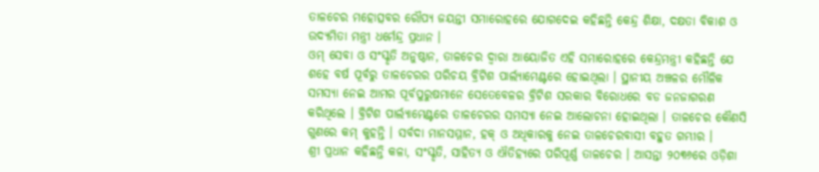ତାଳଚେର ମହୋତ୍ସବର ରୌପ୍ୟ ଜୟନ୍ତୀ ସମାରୋହରେ ଯୋଗଦେଇ କହିଛନ୍ତି କେନ୍ଦ୍ର ଶିକ୍ଷା, ଦକ୍ଷତା ବିକାଶ ଓ ଉଦ୍ୟମିତା ମନ୍ତ୍ରୀ ଧର୍ମେନ୍ଦ୍ର ପ୍ରଧାନ ।
ଓମ୍ ସେବା ଓ ସଂସ୍କୃତି ଅନୁଷ୍ଠାନ, ତାଳଚେର ଦ୍ୱାରା ଆୟୋଜିତ ଏହି ସମାରୋହରେ କେନ୍ଦ୍ରମନ୍ତ୍ରୀ କହିଛନ୍ତି ଯେ ଶହେ ବର୍ଷ ପୂର୍ବରୁ ତାଳଚେରର ପରିଚୟ ବ୍ରିଟିଶ ପାର୍ଲ୍ୟାମେଣ୍ଟରେ ହୋଇଥିଲା । ସ୍ଥାନୀୟ ଅଞ୍ଚଳର ମୌଳିକ ସମସ୍ୟା ନେଇ ଆମର ପୂର୍ବପୁରୁଷମାନେ ସେତେବେଳର ବ୍ରିଟିଶ ସରକାର ବିରୋଧରେ ବଡ ଜନଜାଗରଣ କରିଥିଲେ । ବ୍ରିଟିଶ ପାର୍ଲ୍ୟାମେଣ୍ଟରେ ତାଳଚେରର ସମସ୍ୟା ନେଇ ଆଲୋଚନା ହୋଇଥିଲା । ତାଳଚେର କୌଣସି ଗୁଣରେ କମ୍ କୁହନ୍ତି । ସର୍ବଦା ମାନସମ୍ମାନ, ହକ୍ ଓ ଅଧିକାରକୁ ନେଇ ତାଳଚେରବାସୀ ବହୁତ ଗମ୍ଭୀର ।
ଶ୍ରୀ ପ୍ରଧାନ କହିଛନ୍ତି କଳା, ସଂସ୍କୃତି, ସାହିତ୍ୟ ଓ ଐତିହ୍ୟରେ ପରିପୂର୍ଣ୍ଣ ତାଳଚେର । ଆସନ୍ତା ୨୦୩୬ରେ ଓଡ଼ିଶା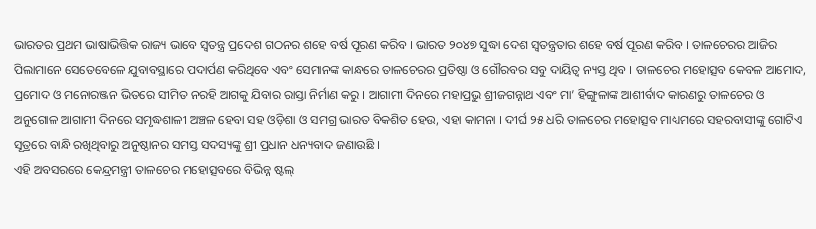ଭାରତର ପ୍ରଥମ ଭାଷାଭିତ୍ତିକ ରାଜ୍ୟ ଭାବେ ସ୍ୱତନ୍ତ୍ର ପ୍ରଦେଶ ଗଠନର ଶହେ ବର୍ଷ ପୂରଣ କରିବ । ଭାରତ ୨୦୪୭ ସୁଦ୍ଧା ଦେଶ ସ୍ୱତନ୍ତ୍ରତାର ଶହେ ବର୍ଷ ପୂରଣ କରିବ । ତାଳଚେରର ଆଜିର ପିଲାମାନେ ସେତେବେଳେ ଯୁବାବସ୍ଥାରେ ପଦାର୍ପଣ କରିଥିବେ ଏବଂ ସେମାନଙ୍କ କାନ୍ଧରେ ତାଳଚେରର ପ୍ରତିଷ୍ଠା ଓ ଗୌରବର ସବୁ ଦାୟିତ୍ୱ ନ୍ୟସ୍ତ ଥିବ । ତାଳଚେର ମହୋତ୍ସବ କେବଳ ଆମୋଦ, ପ୍ରମୋଦ ଓ ମନୋରଞ୍ଜନ ଭିତରେ ସୀମିତ ନରହି ଆଗକୁ ଯିବାର ରାସ୍ତା ନିର୍ମାଣ କରୁ । ଆଗାମୀ ଦିନରେ ମହାପ୍ରଭୁ ଶ୍ରୀଜଗନ୍ନାଥ ଏବଂ ମା’ ହିଙ୍ଗୁଳାଙ୍କ ଆଶୀର୍ବାଦ କାରଣରୁ ତାଳଚେର ଓ ଅନୁଗୋଳ ଆଗାମୀ ଦିନରେ ସମୃଦ୍ଧଶାଳୀ ଅଞ୍ଚଳ ହେବା ସହ ଓଡ଼ିଶା ଓ ସମଗ୍ର ଭାରତ ବିକଶିତ ହେଉ, ଏହା କାମନା । ଦୀର୍ଘ ୨୫ ଧରି ତାଳଚେର ମହୋତ୍ସବ ମାଧ୍ୟମରେ ସହରବାସୀଙ୍କୁ ଗୋଟିଏ ସୂତ୍ରରେ ବାନ୍ଧି ରଖିଥିବାରୁ ଅନୁଷ୍ଠାନର ସମସ୍ତ ସଦସ୍ୟଙ୍କୁ ଶ୍ରୀ ପ୍ରଧାନ ଧନ୍ୟବାଦ ଜଣାଉଛି ।
ଏହି ଅବସରରେ କେନ୍ଦ୍ରମନ୍ତ୍ରୀ ତାଳଚେର ମହୋତ୍ସବରେ ବିଭିନ୍ନ ଷ୍ଟଲ୍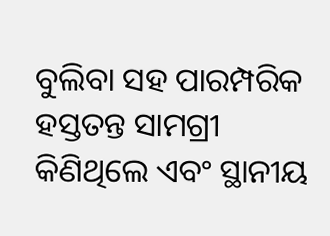ବୁଲିବା ସହ ପାରମ୍ପରିକ ହସ୍ତତନ୍ତ ସାମଗ୍ରୀ କିଣିଥିଲେ ଏବଂ ସ୍ଥାନୀୟ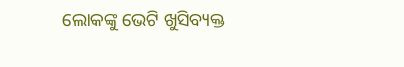ଲୋକଙ୍କୁ ଭେଟି ଖୁସିବ୍ୟକ୍ତ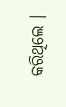କରିଥିଲେ ।